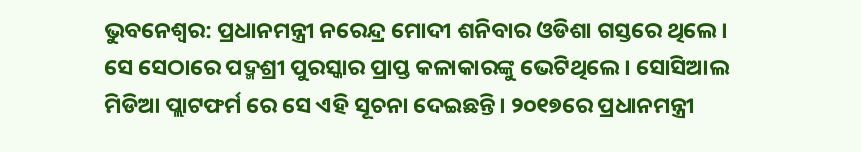ଭୁବନେଶ୍ୱର: ପ୍ରଧାନମନ୍ତ୍ରୀ ନରେନ୍ଦ୍ର ମୋଦୀ ଶନିବାର ଓଡିଶା ଗସ୍ତରେ ଥିଲେ। ସେ ସେଠାରେ ପଦ୍ମଶ୍ରୀ ପୁରସ୍କାର ପ୍ରାପ୍ତ କଳାକାରଙ୍କୁ ଭେଟିଥିଲେ। ସୋସିଆଲ ମିଡିଆ ପ୍ଲାଟଫର୍ମ ରେ ସେ ଏହି ସୂଚନା ଦେଇଛନ୍ତି। ୨୦୧୭ରେ ପ୍ରଧାନମନ୍ତ୍ରୀ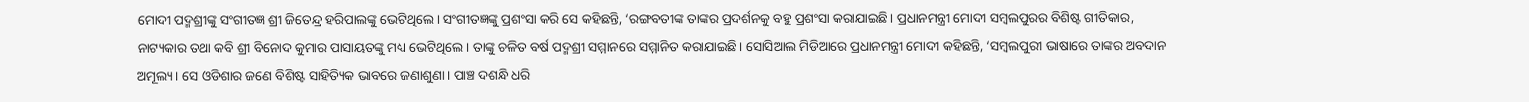ମୋଦୀ ପଦ୍ମଶ୍ରୀଙ୍କୁ ସଂଗୀତଜ୍ଞ ଶ୍ରୀ ଜିତେନ୍ଦ୍ର ହରିପାଲଙ୍କୁ ଭେଟିଥିଲେ। ସଂଗୀତଜ୍ଞଙ୍କୁ ପ୍ରଶଂସା କରି ସେ କହିଛନ୍ତି, ‘ରଙ୍ଗବତୀଙ୍କ ତାଙ୍କର ପ୍ରଦର୍ଶନକୁ ବହୁ ପ୍ରଶଂସା କରାଯାଇଛି। ପ୍ରଧାନମନ୍ତ୍ରୀ ମୋଦୀ ସମ୍ବଲପୁରର ବିଶିଷ୍ଟ ଗୀତିକାର, ନାଟ୍ୟକାର ତଥା କବି ଶ୍ରୀ ବିନୋଦ କୁମାର ପାସାୟତଙ୍କୁ ମଧ୍ୟ ଭେଟିଥିଲେ। ତାଙ୍କୁ ଚଳିତ ବର୍ଷ ପଦ୍ମଶ୍ରୀ ସମ୍ମାନରେ ସମ୍ମାନିତ କରାଯାଇଛି। ସୋସିଆଲ ମିଡିଆରେ ପ୍ରଧାନମନ୍ତ୍ରୀ ମୋଦୀ କହିଛନ୍ତି, ‘ସମ୍ବଲପୁରୀ ଭାଷାରେ ତାଙ୍କର ଅବଦାନ ଅମୂଲ୍ୟ। ସେ ଓଡିଶାର ଜଣେ ବିଶିଷ୍ଟ ସାହିତ୍ୟିକ ଭାବରେ ଜଣାଶୁଣା। ପାଞ୍ଚ ଦଶନ୍ଧି ଧରି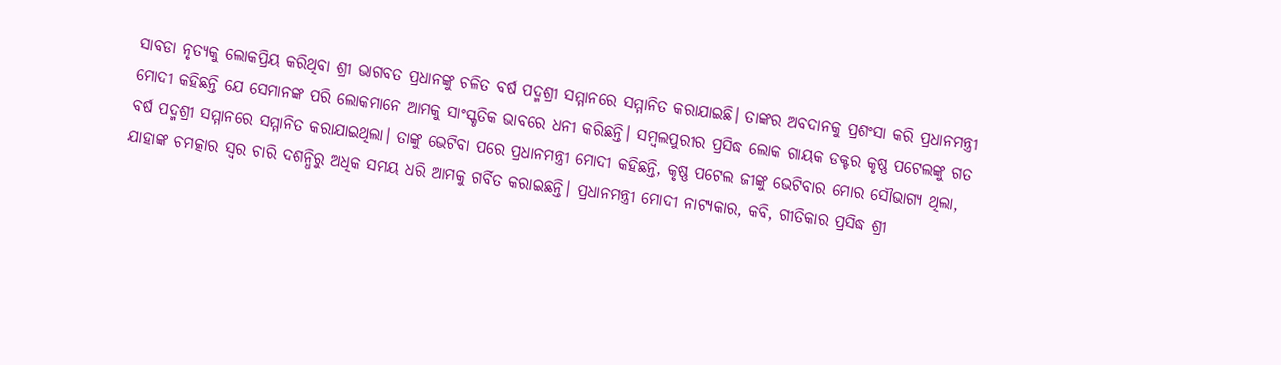ସାବଡା ନୃତ୍ୟକୁ ଲୋକପ୍ରିୟ କରିଥିବା ଶ୍ରୀ ଭାଗବତ ପ୍ରଧାନଙ୍କୁ ଚଳିତ ବର୍ଷ ପଦ୍ମଶ୍ରୀ ସମ୍ମାନରେ ସମ୍ମାନିତ କରାଯାଇଛି। ତାଙ୍କର ଅବଦାନକୁ ପ୍ରଶଂସା କରି ପ୍ରଧାନମନ୍ତ୍ରୀ ମୋଦୀ କହିଛନ୍ତି ଯେ ସେମାନଙ୍କ ପରି ଲୋକମାନେ ଆମକୁ ସାଂସ୍କୃତିକ ଭାବରେ ଧନୀ କରିଛନ୍ତି। ସମ୍ବଲପୁରୀର ପ୍ରସିଦ୍ଧ ଲୋକ ଗାୟକ ଡକ୍ଟର କୃଷ୍ଣ ପଟେଲଙ୍କୁ ଗତ ବର୍ଷ ପଦ୍ମଶ୍ରୀ ସମ୍ମାନରେ ସମ୍ମାନିତ କରାଯାଇଥିଲା। ତାଙ୍କୁ ଭେଟିବା ପରେ ପ୍ରଧାନମନ୍ତ୍ରୀ ମୋଦୀ କହିଛନ୍ତି, କୃଷ୍ଣ ପଟେଲ ଜୀଙ୍କୁ ଭେଟିବାର ମୋର ସୌଭାଗ୍ୟ ଥିଲା, ଯାହାଙ୍କ ଚମତ୍କାର ସ୍ୱର ଚାରି ଦଶନ୍ଧିରୁ ଅଧିକ ସମୟ ଧରି ଆମକୁ ଗର୍ବିତ କରାଇଛନ୍ତି। ପ୍ରଧାନମନ୍ତ୍ରୀ ମୋଦୀ ନାଟ୍ୟକାର, କବି, ଗୀତିକାର ପ୍ରସିଦ୍ଧ ଶ୍ରୀ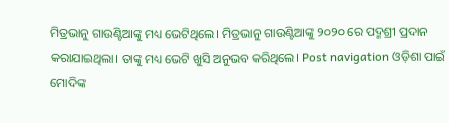ମିତ୍ରଭାନୁ ଗାଉଣ୍ଟିଆଙ୍କୁ ମଧ୍ୟ ଭେଟିଥିଲେ। ମିତ୍ରଭାନୁ ଗାଉଣ୍ଟିଆଙ୍କୁ ୨୦୨୦ ରେ ପଦ୍ମଶ୍ରୀ ପ୍ରଦାନ କରାଯାଇଥିଲା। ତାଙ୍କୁ ମଧ୍ୟ ଭେଟି ଖୁସି ଅନୁଭବ କରିଥିଲେ। Post navigation ଓଡ଼ିଶା ପାଇଁ ମୋଦିଙ୍କ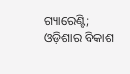ଗ୍ୟାରେଣ୍ଟି; ଓଡ଼ିଶାର ବିକାଶ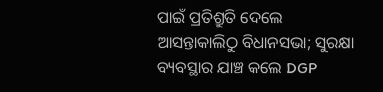ପାଇଁ ପ୍ରତିଶ୍ରୁତି ଦେଲେ ଆସନ୍ତାକାଲିଠୁ ବିଧାନସଭା; ସୁରକ୍ଷା ବ୍ୟବସ୍ଥାର ଯାଞ୍ଚ କଲେ DGP